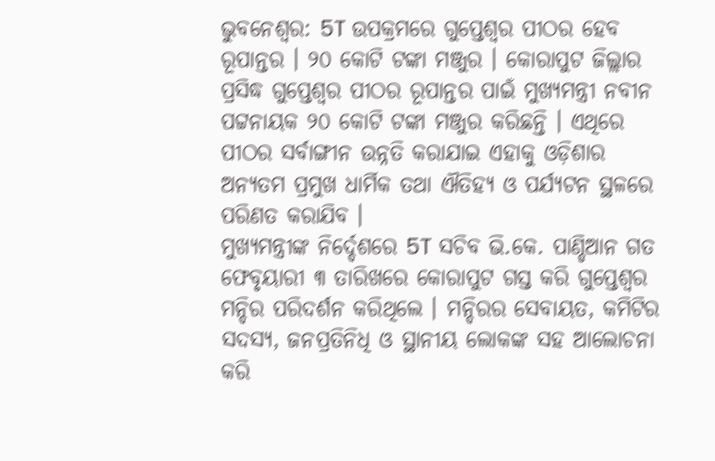ଭୁବନେଶ୍ୱର: 5T ଉପକ୍ରମରେ ଗୁପ୍ତେଶ୍ୱର ପୀଠର ହେବ ରୂପାନ୍ତର । ୨୦ କୋଟି ଟଙ୍କା ମଞ୍ଜୁର । କୋରାପୁଟ ଜିଲ୍ଲାର ପ୍ରସିଦ୍ଧ ଗୁପ୍ତେଶ୍ୱର ପୀଠର ରୂପାନ୍ତର ପାଇଁ ମୁଖ୍ୟମନ୍ତ୍ରୀ ନବୀନ ପଟ୍ଟନାୟକ ୨୦ କୋଟି ଟଙ୍କା ମଞ୍ଜୁର କରିଛନ୍ତି । ଏଥିରେ ପୀଠର ସର୍ବାଙ୍ଗୀନ ଉନ୍ନତି କରାଯାଇ ଏହାକୁ ଓଡ଼ିଶାର ଅନ୍ୟତମ ପ୍ରମୁଖ ଧାର୍ମିକ ତଥା ଐତିହ୍ୟ ଓ ପର୍ଯ୍ୟଟନ ସ୍ଥଳରେ ପରିଣତ କରାଯିବ ।
ମୁଖ୍ୟମନ୍ତ୍ରୀଙ୍କ ନିର୍ଦ୍ଦେଶରେ 5T ସଚିବ ଭି.କେ. ପାଣ୍ଡିଆନ ଗତ ଫେବୃୟାରୀ ୩ ତାରିଖରେ କୋରାପୁଟ ଗସ୍ତ କରି ଗୁପ୍ତେଶ୍ୱର ମନ୍ଦିର ପରିଦର୍ଶନ କରିଥିଲେ । ମନ୍ଦିରର ସେବାୟତ, କମିଟିର ସଦସ୍ୟ, ଜନପ୍ରତିନିଧି ଓ ସ୍ଥାନୀୟ ଲୋକଙ୍କ ସହ ଆଲୋଚନା କରି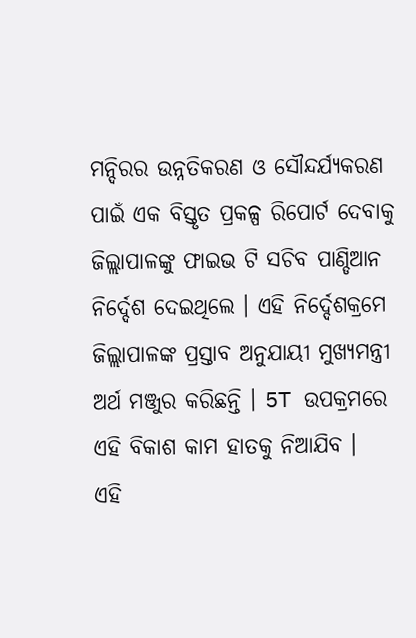ମନ୍ଦିରର ଉନ୍ନତିକରଣ ଓ ସୌନ୍ଦର୍ଯ୍ୟକରଣ ପାଇଁ ଏକ ବିସ୍ତୃତ ପ୍ରକଳ୍ପ ରିପୋର୍ଟ ଦେବାକୁ ଜିଲ୍ଲାପାଳଙ୍କୁ ଫାଇଭ ଟି ସଚିବ ପାଣ୍ଡିଆନ ନିର୍ଦ୍ଦେଶ ଦେଇଥିଲେ । ଏହି ନିର୍ଦ୍ଦେଶକ୍ରମେ ଜିଲ୍ଲାପାଳଙ୍କ ପ୍ରସ୍ତାବ ଅନୁଯାୟୀ ମୁଖ୍ୟମନ୍ତ୍ରୀ ଅର୍ଥ ମଞ୍ଜୁର କରିଛନ୍ତି । 5T ଉପକ୍ରମରେ ଏହି ବିକାଶ କାମ ହାତକୁ ନିଆଯିବ ।
ଏହି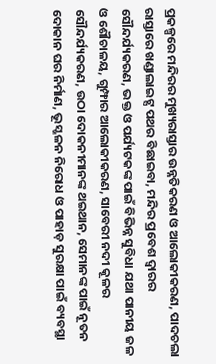ପ୍ରକଳ୍ପରେ ମନ୍ଦିରର ମୁଖ୍ୟରାସ୍ତାର ଉନ୍ନତିକରଣ ଓ ଆଲୋକୀକରଣ, ପାଦଚଲା ରାସ୍ତାରେ ଖଣ୍ଡାଲାଇଟ୍ସ ପଥର ବିଛାଇବା, ମନ୍ଦିର ପ୍ରବେଶ ଦ୍ୱାରର ସୌନ୍ଦର୍ଯ୍ୟକରଣ, ଭକ୍ତ ଓ ପର୍ଯ୍ୟଟକଙ୍କ ପାଇଁ ବିଭିନ୍ନ ସୁବିଧା ଯଥା ପାନୀୟ ଜଳ ଓ ଶୌଚାଳୟ, ଗୁମ୍ଫାର ଆଲୋକୀକରଣ, ସାବେରୀ ନଦୀ କୂଳର ସୌନ୍ଦର୍ଯ୍ୟକରଣ, ଉଠା ଦୋକନୀମାନଙ୍କ ଥଇଥାନ, ସେମାନଙ୍କ ପାଇଁ ନୂତନ ଦୋକାନ ଘର ନିର୍ମାଣ, ଭୂସ୍ଖଳନ ନିରୋଧ ଓ ପାହାଡ଼ ସୁରକ୍ଷା ପାଇଁ ବ୍ୟବସ୍ଥା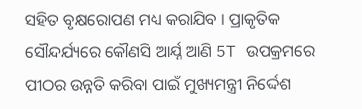ସହିତ ବୃକ୍ଷରୋପଣ ମଧ୍ୟ କରାଯିବ । ପ୍ରାକୃତିକ ସୌନ୍ଦର୍ଯ୍ୟରେ କୌଣସି ଆର୍ଯ୍ନ ଆଣି 5T ଉପକ୍ରମରେ ପୀଠର ଉନ୍ନତି କରିବା ପାଇଁ ମୁଖ୍ୟମନ୍ତ୍ରୀ ନିର୍ଦ୍ଦେଶ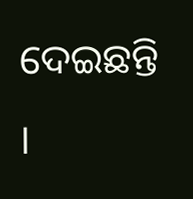ଦେଇଛନ୍ତି ।